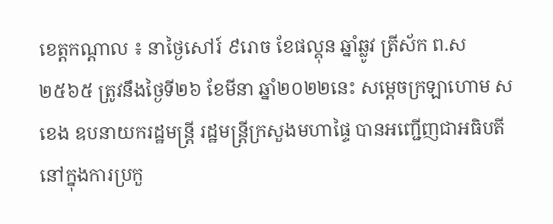ខេត្តកណ្តាល ៖ នាថ្ងៃសៅរ៍ ៩រោច ខែផល្គុន ឆ្នាំឆ្លូវ ត្រីស័ក ព.ស ២៥៦៥ ត្រូវនឹងថ្ងៃទី២៦ ខែមីនា ឆ្នាំ២០២២នេះ សម្ដេចក្រឡាហោម ស ខេង ឧបនាយករដ្ឋមន្ត្រី រដ្ឋមន្ត្រីក្រសួងមហាផ្ទៃ បានអញ្ជើញជាអធិបតីនៅក្នុងការប្រកួ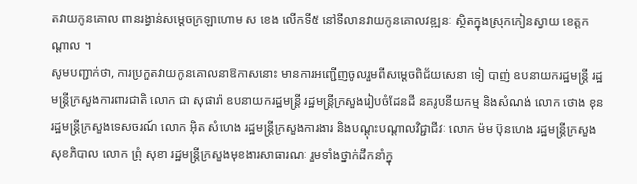តវាយកូនគោល ពានរង្វាន់សម្ដេចក្រឡាហោម ស ខេង លើកទី៥ នៅទីលានវាយកូនគោលវឌ្ឍនៈ ស្ថិតក្នុងស្រុកកៀនស្វាយ ខេត្តកណ្ដាល ។
សូមបញ្ជាក់ថា, ការប្រកួតវាយកូនគោលនាឱកាសនោះ មានការអញ្ជើញចូលរួមពីសម្ដេចពិជ័យសេនា ទៀ បាញ់ ឧបនាយករដ្ឋមន្ត្រី រដ្ឋមន្ត្រីក្រសួងការពារជាតិ លោក ជា សុផារ៉ា ឧបនាយករដ្ឋមន្ត្រី រដ្ឋមន្ត្រីក្រសួងរៀបចំដែនដី នគរូបនីយកម្ម និងសំណង់ លោក ថោង ខុន រដ្ឋមន្ត្រីក្រសួងទេសចរណ៍ លោក អ៊ិត សំហេង រដ្ឋមន្ត្រីក្រសួងការងារ និងបណ្ដុះបណ្ដាលវិជ្ជាជីវៈ លោក ម៉ម ប៊ុនហេង រដ្ឋមន្ត្រីក្រសួងសុខភិបាល លោក ព្រុំ សុខា រដ្ឋមន្ត្រីក្រសួងមុខងារសាធារណៈ រួមទាំងថ្នាក់ដឹកនាំក្នុ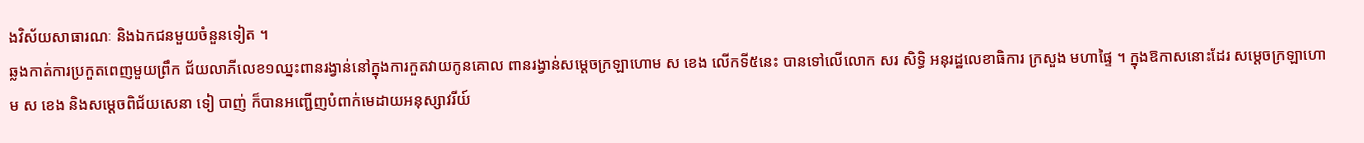ងវិស័យសាធារណៈ និងឯកជនមួយចំនួនទៀត ។
ឆ្លងកាត់ការប្រកួតពេញមួយព្រឹក ជ័យលាភីលេខ១ឈ្នះពានរង្វាន់នៅក្នុងការកួតវាយកូនគោល ពានរង្វាន់សម្ដេចក្រឡាហោម ស ខេង លើកទី៥នេះ បានទៅលើលោក សរ សិទ្ធិ អនុរដ្ឋលេខាធិការ ក្រសួង មហាផ្ទៃ ។ ក្នុងឱកាសនោះដែរ សម្ដេចក្រឡាហោម ស ខេង និងសម្ដេចពិជ័យសេនា ទៀ បាញ់ ក៏បានអញ្ជើញបំពាក់មេដាយអនុស្សាវរីយ៍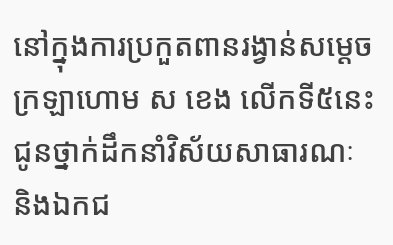នៅក្នុងការប្រកួតពានរង្វាន់សម្ដេចក្រឡាហោម ស ខេង លើកទី៥នេះ ជូនថ្នាក់ដឹកនាំវិស័យសាធារណៈ និងឯកជ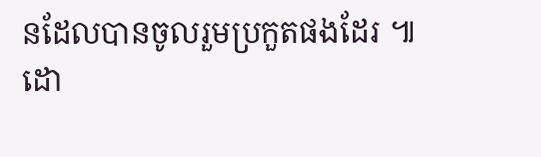នដែលបានចូលរួមប្រកួតផងដែរ ៕
ដោ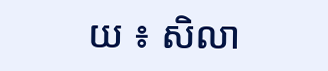យ ៖ សិលា